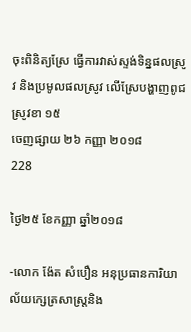ចុះពិនិត្យស្រែ ធ្វើការវាស់ស្ទង់ទិន្នផលស្រូវ និងប្រមូលផលស្រូវ លើស្រែបង្ហាញពូជស្រូវខា ១៥
ចេញផ្សាយ ២៦ កញ្ញា ២០១៨
228

ថ្ងៃ២៥ ខែកញ្ញា ឆ្នាំ២០១៨

-លោក ង៉ែត សំបឿន អនុប្រធានការិយាល័យក្សេត្រសាស្ត្រនិង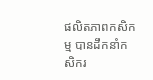ផលិតភាពកសិកម្ម បានដឹកនាំកសិករ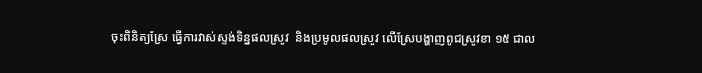ចុះពិនិត្យស្រែ ធ្វើការវាស់ស្ទង់ទិន្នផលស្រូវ  និងប្រមូលផលស្រូវ លើស្រែបង្ហាញពូជស្រូវខា ១៥ ជាល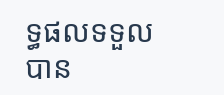ទ្ធផលទទួល បាន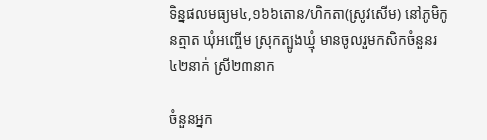ទិន្នផលមធ្យម៤,១៦៦តោន/ហិកតា(ស្រូវសើម) នៅភូមិកូនត្មាត ឃុំអញ្ចើម ស្រុកត្បូងឃ្មុំ មានចូលរួមកសិកចំនួនរ៤២នាក់ ស្រី២៣នាក

ចំនួនអ្នក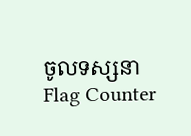ចូលទស្សនា
Flag Counter